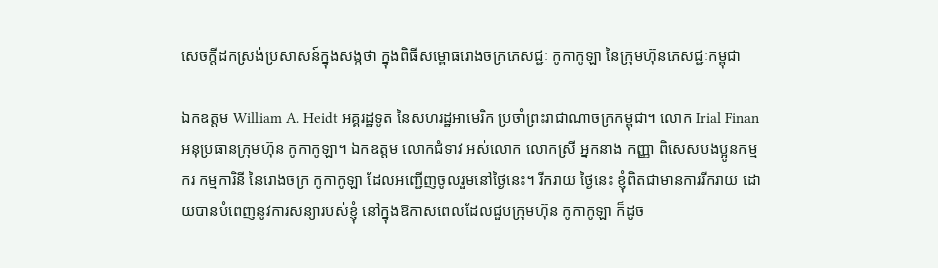សេចក្តីដកស្រង់ប្រសាសន៍ក្នុងសង្កថា ក្នុងពិធីសម្ពោធរោងចក្រភេសជ្ជៈ កូកាកូឡា នៃក្រុមហ៊ុនភេសជ្ជៈកម្ពុជា

ឯកឧត្តម William A. Heidt អគ្គរដ្ឋទូត នៃសហរដ្ឋអាមេរិក ប្រចាំព្រះរាជាណាចក្រកម្ពុជា។ លោក Irial Finan អនុប្រធានក្រុមហ៊ុន កូកាកូឡា។ ឯកឧត្តម លោកជំទាវ អស់លោក លោកស្រី អ្នកនាង កញ្ញា ពិសេសបងប្អូនកម្មករ កម្មការិនី នៃរោងចក្រ កូកាកូឡា ដែលអញ្ជើញចូលរួមនៅថ្ងៃនេះ។ រីករាយ ថ្ងៃនេះ ខ្ញុំពិតជាមានការរីករាយ ដោយបានបំពេញនូវការសន្យារបស់ខ្ញុំ នៅក្នុងឱកាសពេលដែលជួបក្រុមហ៊ុន កូកាកូឡា ក៏ដូច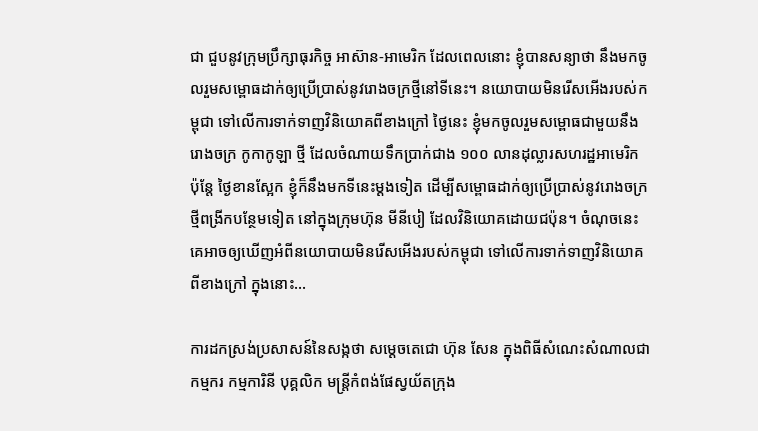ជា ជួបនូវក្រុមប្រឹក្សាធុរកិច្ច អាស៊ាន-អាមេរិក ដែលពេលនោះ ខ្ញុំបានសន្យាថា នឹងមកចូលរួមសម្ពោធដាក់ឲ្យប្រើប្រាស់នូវរោងចក្រថ្មីនៅទីនេះ។ នយោបាយមិនរើសអើងរបស់កម្ពុជា ទៅលើការទាក់ទាញវិនិយោគពីខាងក្រៅ ថ្ងៃនេះ ខ្ញុំមកចូលរួមសម្ពោធជាមួយនឹងរោងចក្រ កូកាកូឡា ថ្មី ដែលចំណាយទឹកប្រាក់ជាង ១០០ លានដុល្លារសហរដ្ឋអាមេរិក ប៉ុន្តែ ថ្ងៃខានស្អែក ខ្ញុំក៏នឹងមកទីនេះម្ដងទៀត ដើម្បីសម្ពោធដាក់ឲ្យប្រើប្រាស់នូវរោងចក្រថ្មីពង្រីកបន្ថែមទៀត នៅក្នុងក្រុមហ៊ុន មីនីបៀ ដែលវិនិយោគដោយជប៉ុន។ ចំណុចនេះ គេអាចឲ្យឃើញអំពីនយោបាយមិនរើសអើងរបស់កម្ពុជា ទៅលើការទាក់ទាញវិនិយោគពីខាងក្រៅ ក្នុងនោះ…

ការដកស្រង់ប្រសាសន៍នៃសង្កថា សម្តេចតេជោ ហ៊ុន សែន ក្នុងពិធីសំណេះសំណាលជាកម្មករ កម្មការិនី បុគ្គលិក មន្ត្រីកំពង់ផែស្វយ័តក្រុង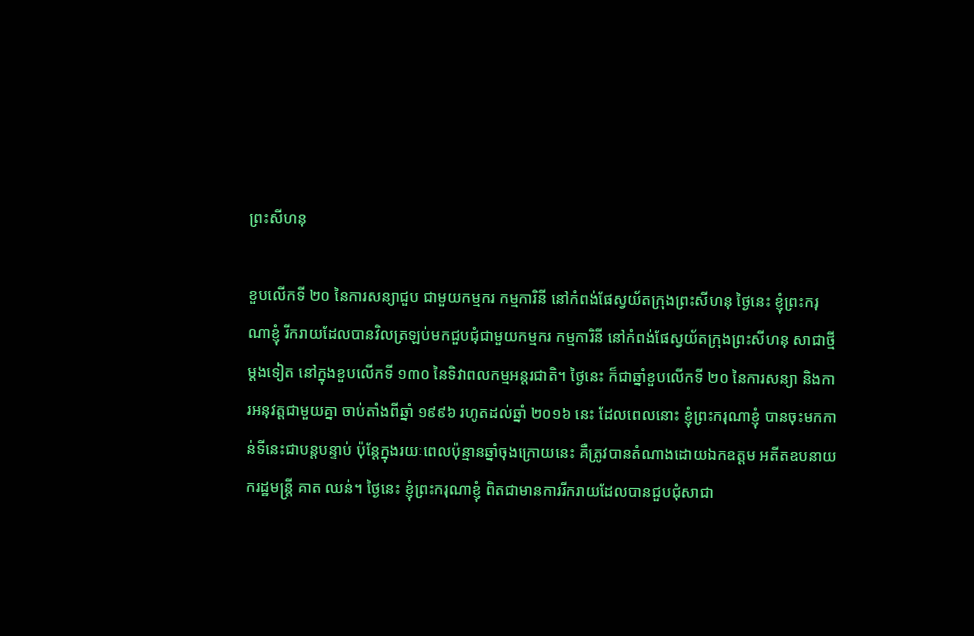ព្រះសីហនុ

ខួបលើកទី ២០ នៃការសន្យាជួប ជាមួយកម្មករ កម្មការិនី នៅកំពង់ផែស្វយ័តក្រុងព្រះសីហនុ ថ្ងៃនេះ ខ្ញុំព្រះករុណាខ្ញុំ រីករាយដែលបានវិលត្រឡប់មកជួបជុំជាមួយកម្មករ កម្មការិនី នៅកំពង់ផែស្វយ័តក្រុងព្រះសីហនុ សាជាថ្មីម្ដងទៀត នៅក្នុងខួបលើកទី ១៣០ នៃទិវាពលកម្មអន្តរជាតិ។ ថ្ងៃនេះ ក៏ជាឆ្នាំខួបលើកទី ២០ នៃការសន្យា និងការអនុវត្តជាមួយគ្នា ចាប់តាំងពីឆ្នាំ ១៩៩៦ រហូតដល់ឆ្នាំ ២០១៦ នេះ ដែលពេលនោះ ខ្ញុំព្រះករុណាខ្ញុំ បានចុះមកកាន់ទីនេះជាបន្តបន្ទាប់ ប៉ុន្តែក្នុងរយៈពេលប៉ុន្មានឆ្នាំចុងក្រោយនេះ គឺត្រូវបានតំណាងដោយឯកឧត្តម អតីតឧបនាយករដ្ឋមន្រ្តី គាត ឈន់។ ថ្ងៃនេះ ខ្ញុំព្រះករុណាខ្ញុំ ពិតជាមានការរីករាយដែលបានជួបជុំសាជា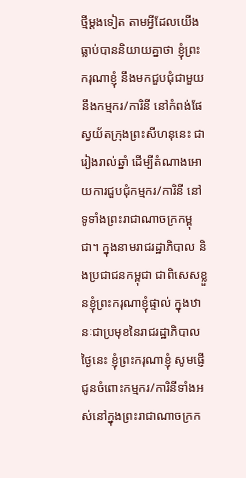ថ្មីម្ដងទៀត តាមអ្វីដែលយើងធ្លាប់បាននិយាយគ្នាថា ខ្ញុំព្រះករុណាខ្ញុំ នឹងមកជួបជុំជាមួយនឹងកម្មករ/ការិនី នៅកំពង់ផែស្វយ័តក្រុងព្រះសីហនុនេះ ជារៀងរាល់ឆ្នាំ ដើម្បីតំណាងអោយការជួបជុំកម្មករ/ការិនី នៅទូទាំងព្រះរាជាណាចក្រកម្ពុជា។ ក្នុងនាមរាជរដ្ឋាភិបាល និងប្រជាជនកម្ពុជា ជាពិសេសខ្លួនខ្ញុំព្រះករុណាខ្ញុំផ្ទាល់ ក្នុងឋានៈជាប្រមុខនៃរាជរដ្ឋាភិបាល ថ្ងៃនេះ ខ្ញុំព្រះករុណាខ្ញុំ សូមផ្ញើជូនចំពោះកម្មករ/ការិនីទាំងអស់នៅក្នុងព្រះរាជាណាចក្រក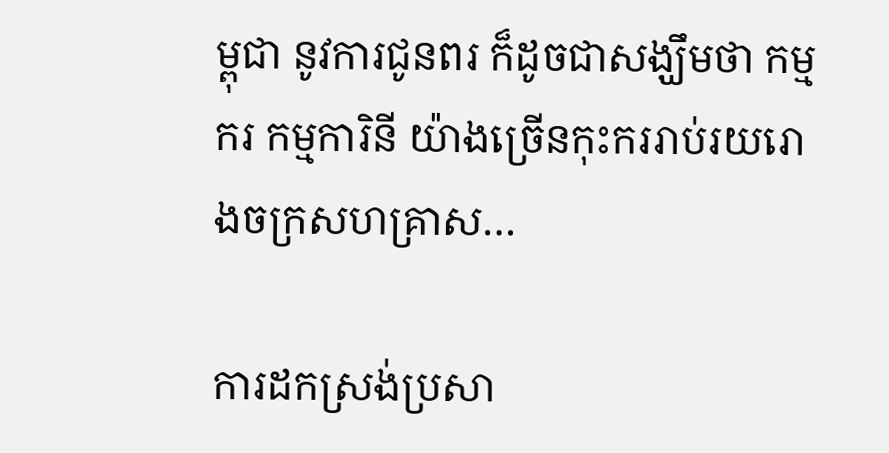ម្ពុជា នូវការជូនពរ ក៏ដូចជាសង្ឃឹមថា កម្មករ កម្មការិនី យ៉ាងច្រើនកុះកររាប់រយរោងចក្រសហគ្រាស…

ការដកស្រង់ប្រសា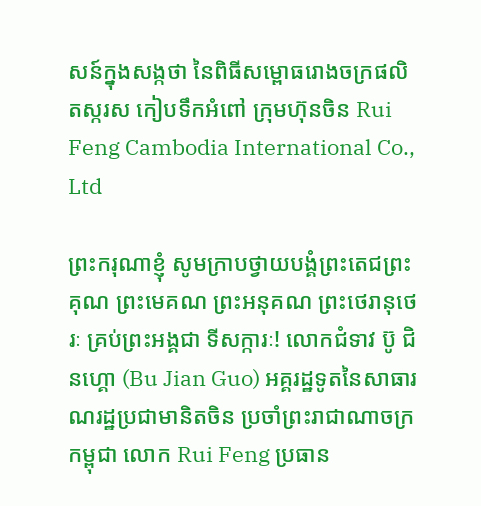សន៍ក្នុងសង្កថា នៃពិធីសម្ពោធរោងចក្រផលិតស្ករស កៀបទឹកអំពៅ ក្រុមហ៊ុនចិន Rui Feng Cambodia International Co., Ltd

ព្រះករុណាខ្ញុំ សូមក្រាបថ្វាយបង្គំព្រះតេជព្រះគុណ ព្រះមេគណ ព្រះអនុគណ ព្រះថេរានុថេរៈ គ្រប់ព្រះអង្គជា ទីសក្ការៈ! លោកជំទាវ ប៊ូ ជិនហ្គោ (Bu Jian Guo) អគ្គរដ្ឋទូតនៃសាធារណរដ្ឋប្រជាមានិតចិន ប្រចាំព្រះរាជាណាចក្រ កម្ពុជា លោក Rui Feng ប្រធាន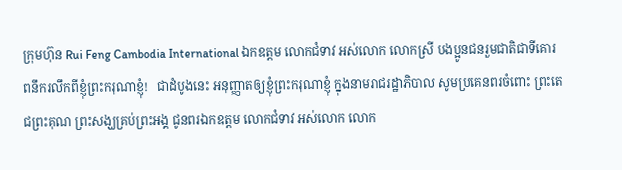ក្រុមហ៊ុន Rui Feng Cambodia International ឯកឧត្តម លោកជំទាវ អស់លោក លោកស្រី បងប្អូនជនរួមជាតិជាទីគោរពនឹករលឹកពីខ្ញុំព្រះករុណាខ្ញុំ!   ជាដំបូងនេះ អនុញ្ញាតឲ្យខ្ញុំព្រះករុណាខ្ញុំ ក្នុងនាមរាជរដ្ឋាភិបាល សូមប្រគេនពរចំពោះ ព្រះតេជព្រះគុណ ព្រះសង្ឃគ្រប់ព្រះអង្គ ជូនពរឯកឧត្តម លោកជំទាវ អស់លោក លោក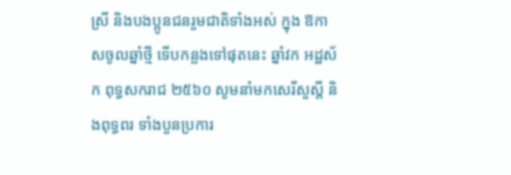ស្រី និងបងប្អូនជនរួមជាតិទាំងអស់ ក្នុង ឱកាសចូលឆ្នាំថ្មី ទើបកន្លងទៅផុតនេះ ឆ្នាំវក អដ្ឋស័ក ពុទ្ធសករាជ ២៥៦០ សូមនាំមកសេរីសួស្តី និងពុទ្ធពរ ទាំងបួនប្រការ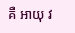គឺ អាយុ វ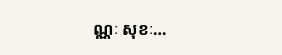ណ្ណៈ សុខៈ…